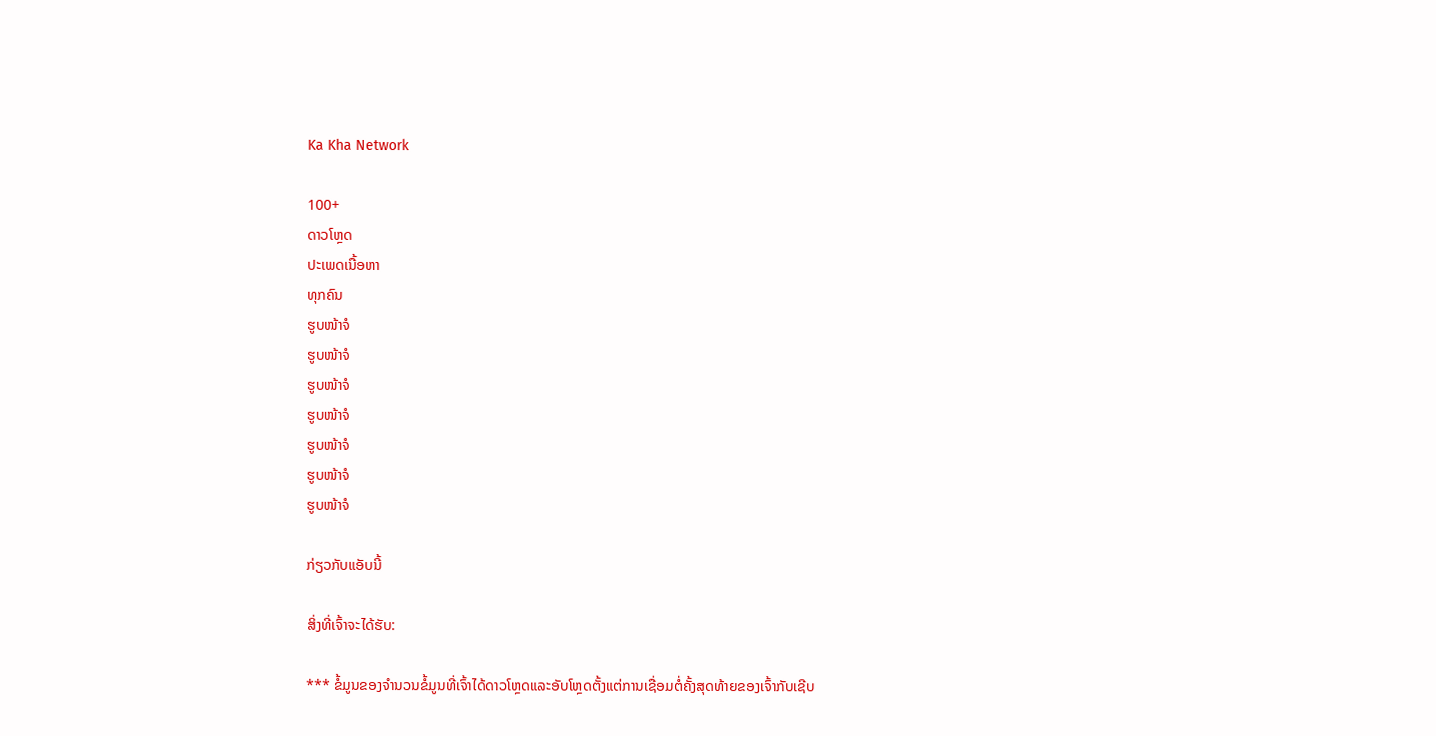Ka Kha Network

100+
ດາວໂຫຼດ
ປະເພດເນື້ອຫາ
ທຸກຄົນ
ຮູບໜ້າຈໍ
ຮູບໜ້າຈໍ
ຮູບໜ້າຈໍ
ຮູບໜ້າຈໍ
ຮູບໜ້າຈໍ
ຮູບໜ້າຈໍ
ຮູບໜ້າຈໍ

ກ່ຽວກັບແອັບນີ້

ສິ່ງທີ່ເຈົ້າຈະໄດ້ຮັບ:

*** ຂໍ້ມູນຂອງຈໍານວນຂໍ້ມູນທີ່ເຈົ້າໄດ້ດາວໂຫຼດແລະອັບໂຫຼດຕັ້ງແຕ່ການເຊື່ອມຕໍ່ຄັ້ງສຸດທ້າຍຂອງເຈົ້າກັບເຊີບ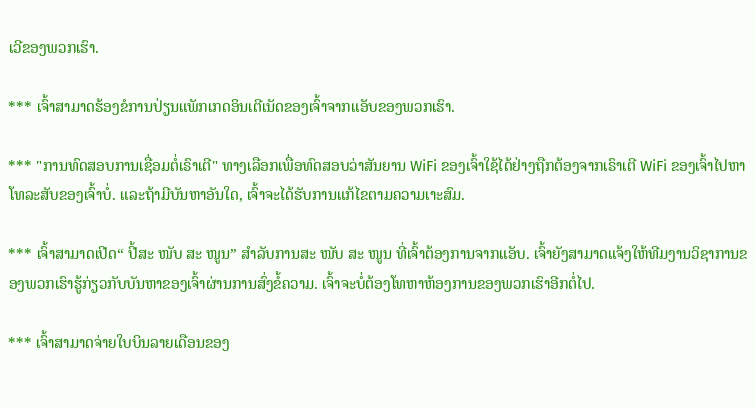ເວີຂອງພວກເຮົາ.

*** ເຈົ້າສາມາດຮ້ອງຂໍການປ່ຽນແພັກເກດອິນເຕີເນັດຂອງເຈົ້າຈາກແອັບຂອງພວກເຮົາ.

*** "ການທົດສອບການເຊື່ອມຕໍ່ເຣົາເຕີ" ທາງເລືອກເພື່ອທົດສອບວ່າສັນຍານ WiFi ຂອງເຈົ້າໃຊ້ໄດ້ຢ່າງຖືກຕ້ອງຈາກເຣົາເຕີ WiFi ຂອງເຈົ້າໄປຫາໂທລະສັບຂອງເຈົ້າບໍ່. ແລະຖ້າມີບັນຫາອັນໃດ, ເຈົ້າຈະໄດ້ຮັບການແກ້ໄຂຕາມຄວາມເາະສົມ.

*** ເຈົ້າສາມາດເປີດ“ ປີ້ສະ ໜັບ ສະ ໜູນ” ສໍາລັບການສະ ໜັບ ສະ ໜູນ ທີ່ເຈົ້າຕ້ອງການຈາກແອັບ. ເຈົ້າຍັງສາມາດແຈ້ງໃຫ້ທີມງານວິຊາການຂອງພວກເຮົາຮູ້ກ່ຽວກັບບັນຫາຂອງເຈົ້າຜ່ານການສົ່ງຂໍ້ຄວາມ. ເຈົ້າຈະບໍ່ຕ້ອງໂທຫາຫ້ອງການຂອງພວກເຮົາອີກຕໍ່ໄປ.

*** ເຈົ້າສາມາດຈ່າຍໃບບິນລາຍເດືອນຂອງ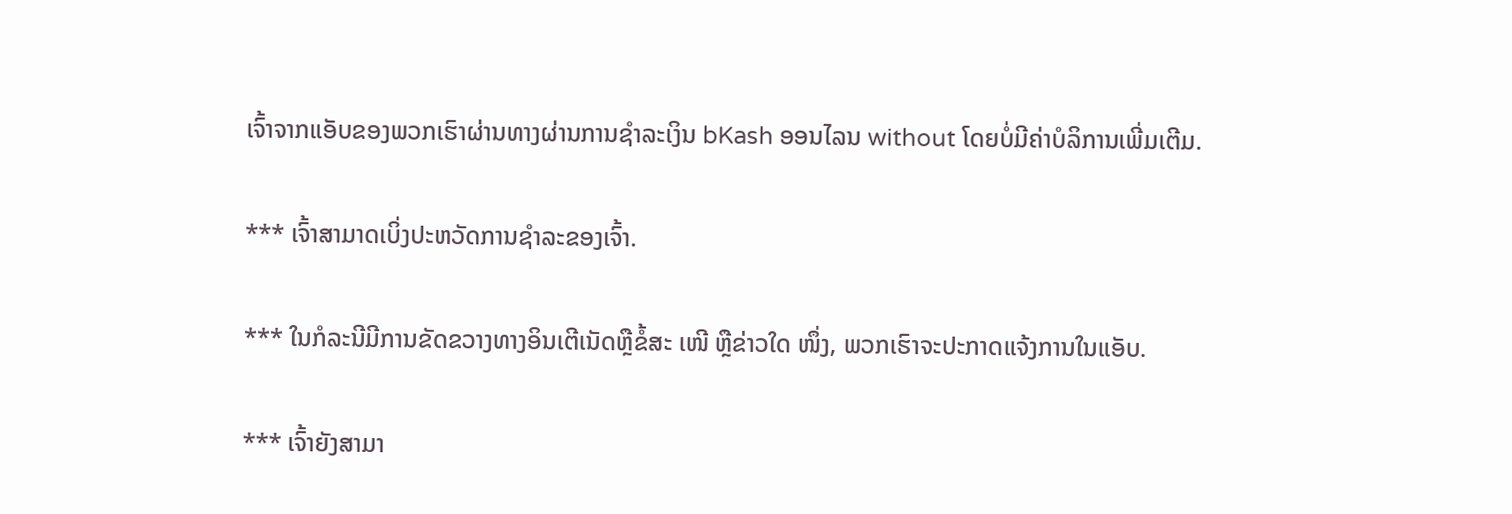ເຈົ້າຈາກແອັບຂອງພວກເຮົາຜ່ານທາງຜ່ານການຊໍາລະເງິນ bKash ອອນໄລນ without ໂດຍບໍ່ມີຄ່າບໍລິການເພີ່ມເຕີມ.

*** ເຈົ້າສາມາດເບິ່ງປະຫວັດການຊໍາລະຂອງເຈົ້າ.

*** ໃນກໍລະນີມີການຂັດຂວາງທາງອິນເຕີເນັດຫຼືຂໍ້ສະ ເໜີ ຫຼືຂ່າວໃດ ໜຶ່ງ, ພວກເຮົາຈະປະກາດແຈ້ງການໃນແອັບ.

*** ເຈົ້າຍັງສາມາ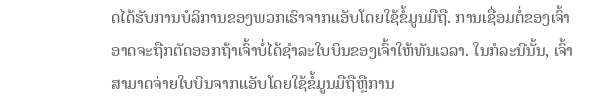ດໄດ້ຮັບການບໍລິການຂອງພວກເຮົາຈາກແອັບໂດຍໃຊ້ຂໍ້ມູນມືຖື. ການເຊື່ອມຕໍ່ຂອງເຈົ້າອາດຈະຖືກຕັດອອກຖ້າເຈົ້າບໍ່ໄດ້ຊໍາລະໃບບິນຂອງເຈົ້າໃຫ້ທັນເວລາ. ໃນກໍລະນີນັ້ນ, ເຈົ້າສາມາດຈ່າຍໃບບິນຈາກແອັບໂດຍໃຊ້ຂໍ້ມູນມືຖືຫຼືການ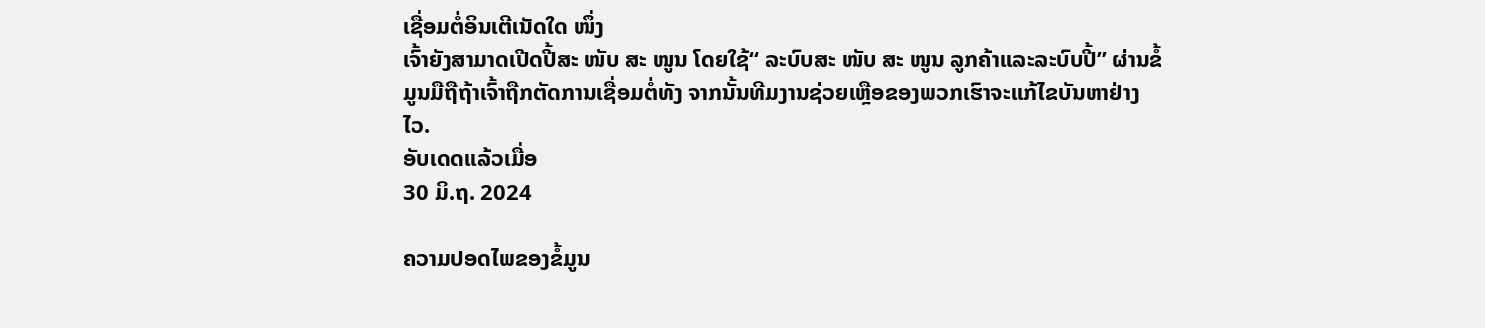ເຊື່ອມຕໍ່ອິນເຕີເນັດໃດ ໜຶ່ງ
ເຈົ້າຍັງສາມາດເປີດປີ້ສະ ໜັບ ສະ ໜູນ ໂດຍໃຊ້“ ລະບົບສະ ໜັບ ສະ ໜູນ ລູກຄ້າແລະລະບົບປີ້” ຜ່ານຂໍ້ມູນມືຖືຖ້າເຈົ້າຖືກຕັດການເຊື່ອມຕໍ່ທັງ ຈາກນັ້ນທີມງານຊ່ວຍເຫຼືອຂອງພວກເຮົາຈະແກ້ໄຂບັນຫາຢ່າງໄວ.
ອັບເດດແລ້ວເມື່ອ
30 ມິ.ຖ. 2024

ຄວາມປອດໄພຂອງຂໍ້ມູນ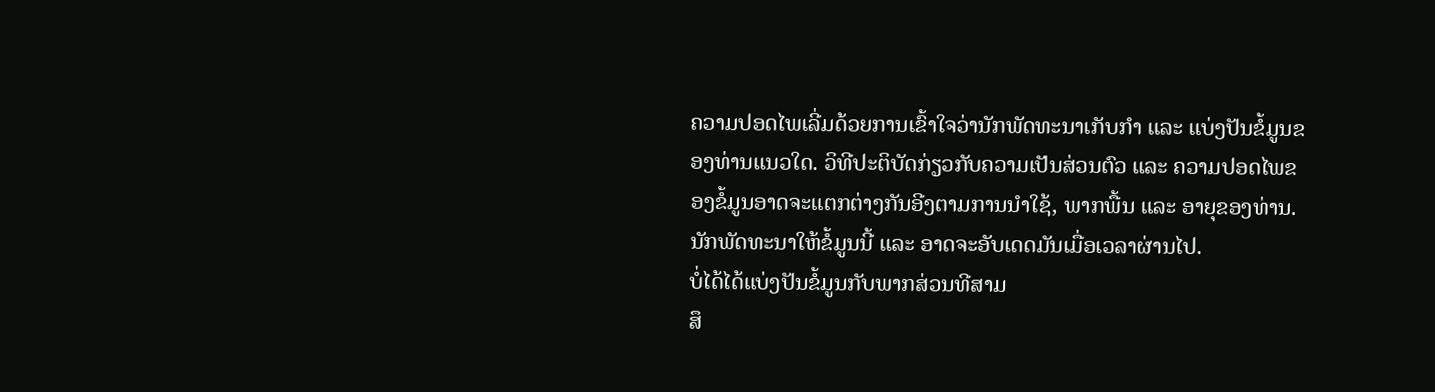ຄວາມປອດໄພເລີ່ມດ້ວຍການເຂົ້າໃຈວ່ານັກພັດທະນາເກັບກຳ ແລະ ແບ່ງປັນຂໍ້ມູນຂອງທ່ານແນວໃດ. ວິທີປະຕິບັດກ່ຽວກັບຄວາມເປັນສ່ວນຕົວ ແລະ ຄວາມປອດໄພຂອງຂໍ້ມູນອາດຈະແຕກຕ່າງກັນອີງຕາມການນຳໃຊ້, ພາກພື້ນ ແລະ ອາຍຸຂອງທ່ານ. ນັກພັດທະນາໃຫ້ຂໍ້ມູນນີ້ ແລະ ອາດຈະອັບເດດມັນເມື່ອເວລາຜ່ານໄປ.
ບໍ່ໄດ້ໄດ້ແບ່ງປັນຂໍ້ມູນກັບພາກສ່ວນທີສາມ
ສຶ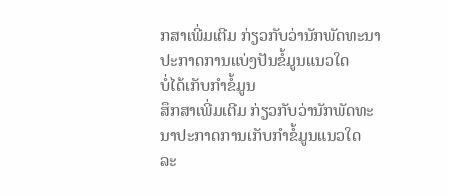ກສາເພີ່ມເຕີມ ກ່ຽວກັບວ່ານັກພັດທະນາປະກາດການແບ່ງປັນຂໍ້ມູນແນວໃດ
ບໍ່ໄດ້ເກັບກຳຂໍ້ມູນ
ສຶກສາເພີ່ມເຕີມ ກ່ຽວກັບວ່ານັກພັດທະນາປະກາດການເກັບກຳຂໍ້ມູນແນວໃດ
ລະ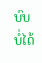ບົບບໍ່ໄດ້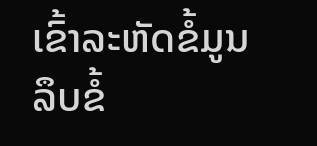ເຂົ້າລະຫັດຂໍ້ມູນ
ລຶບຂໍ້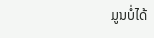ມູນບໍ່ໄດ້